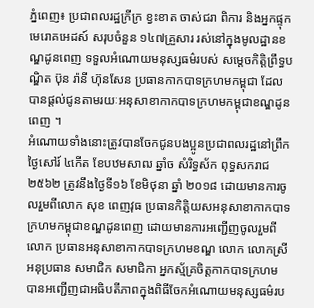ភ្នំពេញ៖ ប្រជាពលរដ្ឋក្រីក្រ ខ្វះខាត ចាស់ជរា ពិការ និងអ្នកផ្ទុកមេរោគអេដស៍ សរុបចំនួន ១៤៧គ្រួសារ រស់នៅក្នុងមូលដ្ឋានខណ្ឌដូនពេញ ទទួលអំណោយមនុស្សធម៌របស់ សម្តេចកិត្តិព្រឹទ្ធបណ្ឌិត ប៊ុន រ៉ានី ហ៊ុនសែន ប្រធានកាកបាទក្រហមកម្ពុជា ដែលបានផ្តល់ជូនតាមរយៈអនុសាខាកាកបាទក្រហមកម្ពុជាខណ្ឌដូនពេញ ។
អំណោយទាំងនោះត្រូវបានចែកជូនបងប្អូនប្រជាពលរដ្ឋនៅព្រឹកថ្ងៃសៅរ៍ ៤កើត ខែបឋមសាឍ ឆ្នាំច សំរិទ្ធស័ក ពុទ្ធសករាជ២៥៦២ ត្រូវនឹងថ្ងៃទី១៦ ខែមិថុនា ឆ្នាំ ២០១៨ ដោយមានការចូលរួមពីលោក សុខ ពេញវុធ ប្រធានកិត្តិយសអនុសាខាកាកបាទក្រហមកម្ពុជាខណ្ឌដូនពេញ ដោយមានការអញ្ជើញចូលរួមពី លោក ប្រធានអនុសាខាកាកបាទក្រហមខណ្ឌ លោក លោកស្រីអនុប្រធាន សមាជិក សមាជិកា អ្នកស្ម័គ្រចិត្តកាកបាទក្រហម បានអញ្ជើញជាអធិបតីភាពក្នុងពិធីចែកអំណោយមនុស្សធម៌រប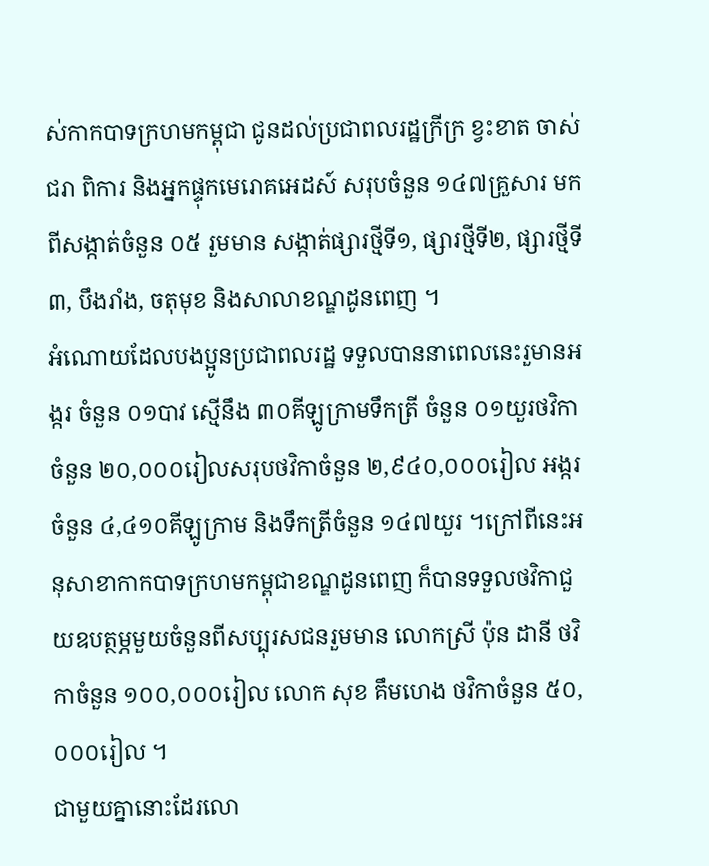ស់កាកបាទក្រហមកម្ពុជា ជូនដល់ប្រជាពលរដ្ឋក្រីក្រ ខ្វះខាត ចាស់ជរា ពិការ និងអ្នកផ្ទុកមេរោគអេដស៍ សរុបចំនួន ១៤៧គ្រួសារ មកពីសង្កាត់ចំនួន ០៥ រួមមាន សង្កាត់ផ្សារថ្មីទី១, ផ្សារថ្មីទី២, ផ្សារថ្មីទី៣, បឹងរាំង, ចតុមុខ និងសាលាខណ្ឌដូនពេញ ។
អំណោយដែលបងប្អូនប្រជាពលរដ្ឋ ទទួលបាននាពេលនេះរួមានអង្ករ ចំនួន ០១បាវ ស្មើនឹង ៣០គីឡូក្រាមទឹកត្រី ចំនួន ០១យួរថវិកា ចំនួន ២០,០០០រៀលសរុបថវិកាចំនួន ២,៩៤០,០០០រៀល អង្ករចំនួន ៤,៤១០គីឡូក្រាម និងទឹកត្រីចំនួន ១៤៧យួរ ។ក្រៅពីនេះអនុសាខាកាកបាទក្រហមកម្ពុជាខណ្ឌដូនពេញ ក៏បានទទួលថវិកាជួយឧបត្ថម្ភមួយចំនួនពីសប្បុរសជនរួមមាន លោកស្រី ប៉ុន ដានី ថវិកាចំនួន ១០០,០០០រៀល លោក សុខ គឹមហេង ថវិកាចំនួន ៥០,០០០រៀល ។
ជាមួយគ្នានោះដែរលោ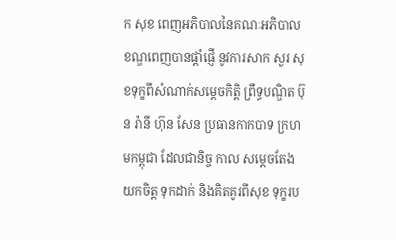ក សុខ ពេញអភិបាលនៃគណៈអភិបាលខណ្ឌពេញបានផ្តាំផ្ញើ នូវការសាក សួរ សុខទុក្ខពីសំណាក់សម្តេចកិត្តិ ព្រឹទ្ធបណ្ឌិត ប៊ុន រ៉ានី ហ៊ុន សែន ប្រធានកាកបាទ ក្រហមកម្ពុជា ដែលជានិច្ច កាល សម្តេចតែងយកចិត្ត ទុកដាក់ និងគិតគូរពីសុខ ទុក្ខរប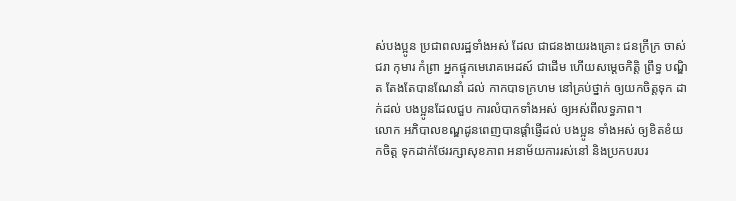ស់បងប្អូន ប្រជាពលរដ្ឋទាំងអស់ ដែល ជាជនងាយរងគ្រោះ ជនក្រីក្រ ចាស់ជរា កុមារ កំព្រា អ្នកផ្ទុកមេរោគអេដស៍ ជាដើម ហើយសម្តេចកិត្តិ ព្រឹទ្ធ បណ្ឌិត តែងតែបានណែនាំ ដល់ កាកបាទក្រហម នៅគ្រប់ថ្នាក់ ឲ្យយកចិត្តទុក ដាក់ដល់ បងប្អូនដែលជួប ការលំបាកទាំងអស់ ឲ្យអស់ពីលទ្ធភាព។
លោក អភិបាលខណ្ឌដូនពេញបានផ្តាំផ្ញើដល់ បងប្អូន ទាំងអស់ ឲ្យខិតខំយកចិត្ត ទុកដាក់ថែររក្សាសុខភាព អនាម័យការរស់នៅ និងប្រកបរបរ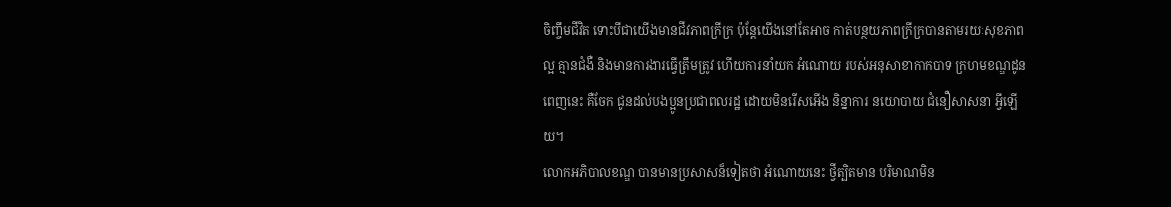ចិញ្ចឹមជីវិត ទោះបីជាយើងមានជីវភាពក្រីក្រ ប៉ុន្តែយើងនៅតែអាច កាត់បន្ថយភាពក្រីក្របានតាមរយៈសុខភាពល្អ គ្មានជំងឺ និងមានការងារធ្វើត្រឹមត្រូវ ហើយការនាំយក អំណោយ របស់អនុសាខាកាកបាទ ក្រហមខណ្ឌដូនពេញនេះ គឺចែក ជូនដល់បងប្អូនប្រជាពលរដ្ឋ ដោយមិនរើសអើង និន្នាការ នយោបាយ ជំនឿសាសនា អ្វីឡើយ។
លោកអភិបាលខណ្ឌ បានមានប្រសាសន៏ទៀតថា អំណោយនេះ ថ្វីត្បិតមាន បរិមាណមិន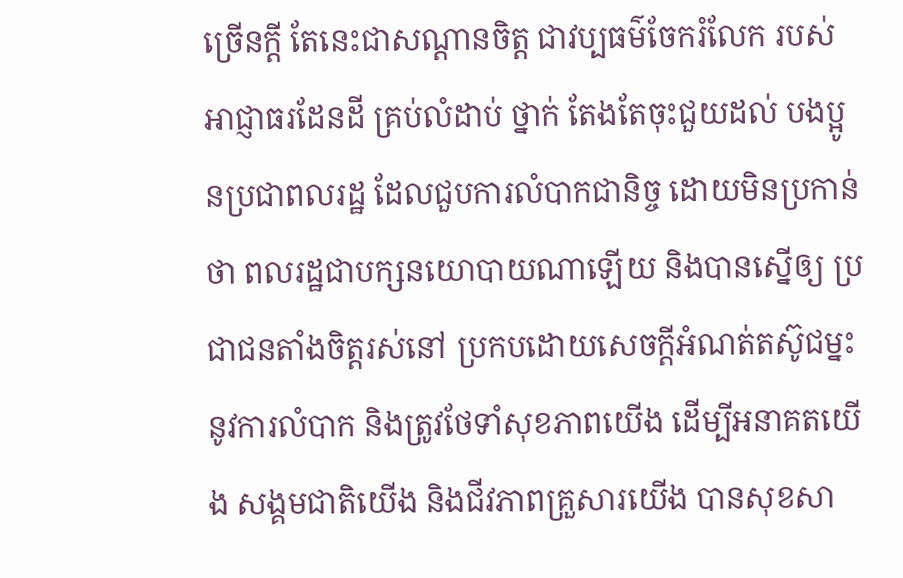ច្រើនក្តី តែនេះជាសណ្តានចិត្ត ជាវប្បធម៌ចែករំលែក របស់អាជ្ញាធរដែនដី គ្រប់លំដាប់ ថ្នាក់ តែងតែចុះជួយដល់ បងប្អូនប្រជាពលរដ្ឋ ដែលជួបការលំបាកជានិច្ច ដោយមិនប្រកាន់ថា ពលរដ្ឋជាបក្សនយោបាយណាឡើយ និងបានស្នើឲ្យ ប្រជាជនតាំងចិត្តរស់នៅ ប្រកបដោយសេចក្តីអំណត់តស៊ូជម្នះនូវការលំបាក និងត្រូវថែទាំសុខភាពយើង ដើម្បីអនាគតយើង សង្គមជាតិយើង និងជីវភាពគ្រួសារយើង បានសុខសា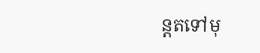ន្តតទៅមុ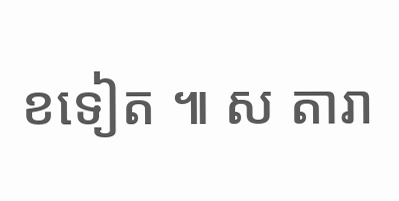ខទៀត ៕ ស តារា